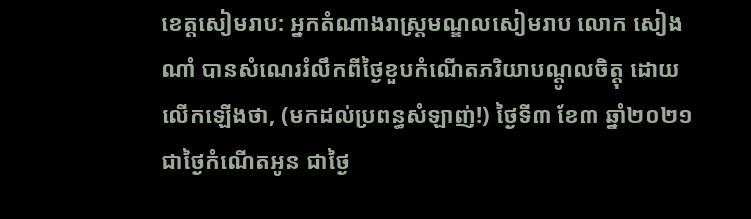ខេត្តសៀមរាប: អ្នកតំណាងរាស្ត្រមណ្ឌលសៀមរាប លោក សៀង ណាំ បានសំណេររំលឹកពីថ្ងៃខួបកំណើតភរិយាបណ្តូលចិត្តុ ដោយលើកឡើងថា, (មកដល់ប្រពន្ធសំឡាញ់!) ថ្ងៃទី៣ ខែ៣ ឆ្នាំ២០២១ ជាថ្ងៃកំណើតអូន ជាថ្ងៃ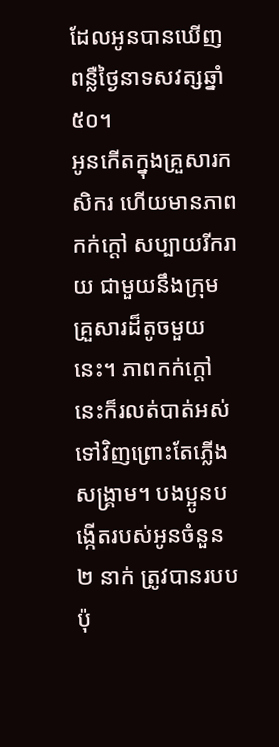ដែលអូនបានឃើញពន្លឺថ្ងៃនាទសវត្សឆ្នាំ៥០។
អូនកើតក្នុងគ្រួសារកសិករ ហើយមានភាពកក់ក្តៅ សប្បាយរីករាយ ជាមួយនឹងក្រុមគ្រួសារដ៏តូចមួយនេះ។ ភាពកក់ក្តៅនេះក៏រលត់បាត់អស់ទៅវិញព្រោះតែភ្លើងសង្គ្រាម។ បងប្អូនបង្កើតរបស់អូនចំនួន ២ នាក់ ត្រូវបានរបប ប៉ុ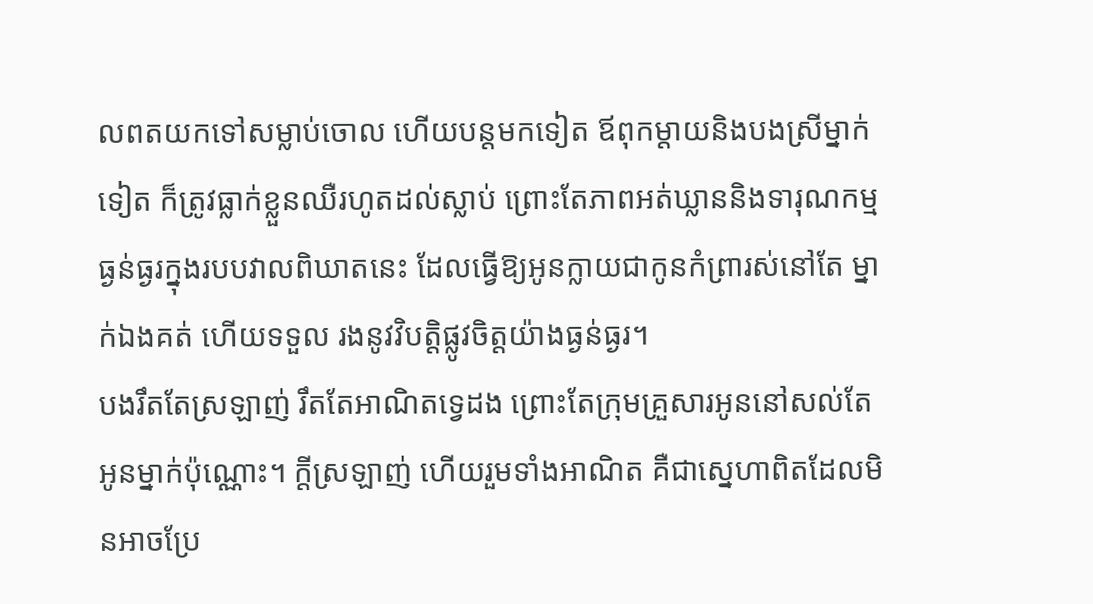លពតយកទៅសម្លាប់ចោល ហើយបន្តមកទៀត ឪពុកម្តាយនិងបងស្រីម្នាក់ទៀត ក៏ត្រូវធ្លាក់ខ្លួនឈឺរហូតដល់ស្លាប់ ព្រោះតែភាពអត់ឃ្លាននិងទារុណកម្មធ្ងន់ធ្ងរក្នុងរបបវាលពិឃាតនេះ ដែលធ្វើឱ្យអូនក្លាយជាកូនកំព្រារស់នៅតែ ម្នាក់ឯងគត់ ហើយទទួល រងនូវវិបត្តិផ្លូវចិត្តយ៉ាងធ្ងន់ធ្ងរ។
បងរឹតតែស្រឡាញ់ រឹតតែអាណិតទ្វេដង ព្រោះតែក្រុមគ្រួសារអូននៅសល់តែអូនម្នាក់ប៉ុណ្ណោះ។ ក្តីស្រឡាញ់ ហើយរួមទាំងអាណិត គឺជាស្នេហាពិតដែលមិនអាចប្រែ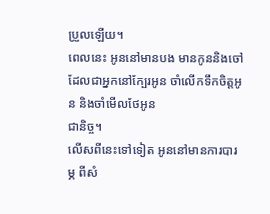ប្រួលឡើយ។
ពេលនេះ អូននៅមានបង មានកូននិងចៅ ដែលជាអ្នកនៅក្បែរអូន ចាំលើកទឹកចិត្តអូន និងចាំមើលថែអូន
ជានិច្ច។
លើសពីនេះទៅទៀត អូននៅមានការបារម្ភ ពីសំ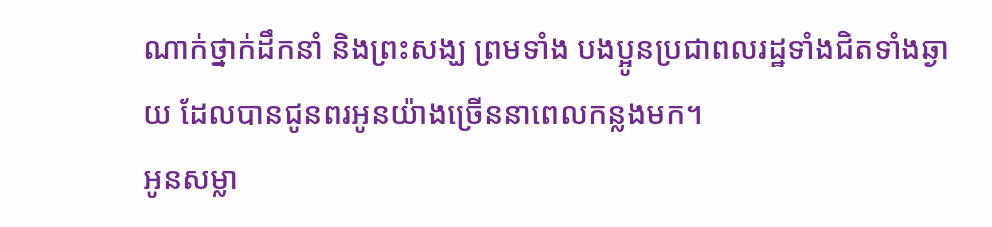ណាក់ថ្នាក់ដឹកនាំ និងព្រះសង្ឃ ព្រមទាំង បងប្អូនប្រជាពលរដ្ឋទាំងជិតទាំងឆ្ងាយ ដែលបានជូនពរអូនយ៉ាងច្រើននាពេលកន្លងមក។
អូនសម្លា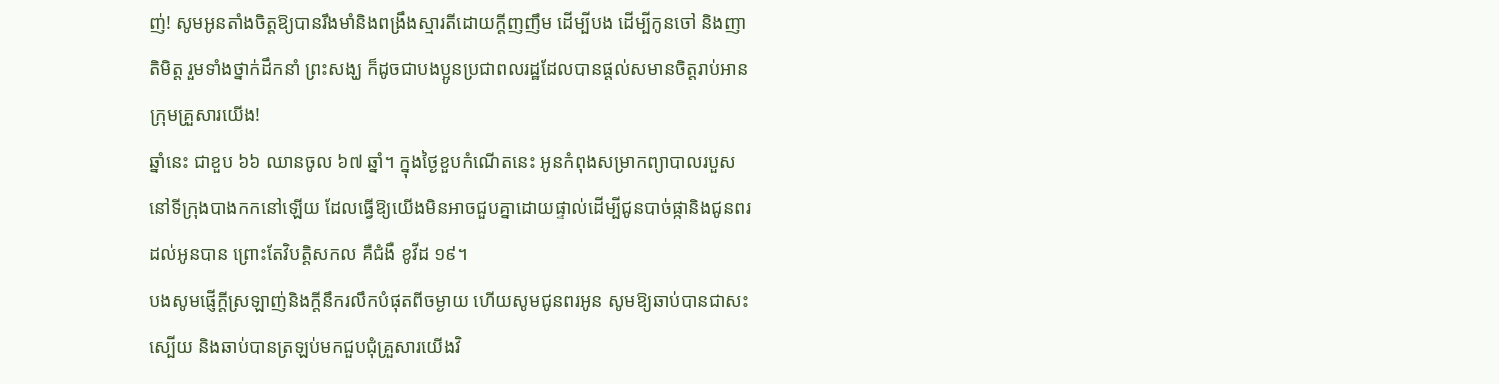ញ់! សូមអូនតាំងចិត្តឱ្យបានរឹងមាំនិងពង្រឹងស្មារតីដោយក្តីញញឹម ដើម្បីបង ដើម្បីកូនចៅ និងញាតិមិត្ត រួមទាំងថ្នាក់ដឹកនាំ ព្រះសង្ឃ ក៏ដូចជាបងប្អូនប្រជាពលរដ្ឋដែលបានផ្តល់សមានចិត្តរាប់អាន ក្រុមគ្រួសារយើង!
ឆ្នាំនេះ ជាខួប ៦៦ ឈានចូល ៦៧ ឆ្នាំ។ ក្នុងថ្ងៃខួបកំណើតនេះ អូនកំពុងសម្រាកព្យាបាលរបួស នៅទីក្រុងបាងកកនៅឡើយ ដែលធ្វើឱ្យយើងមិនអាចជួបគ្នាដោយផ្ទាល់ដើម្បីជូនបាច់ផ្កានិងជូនពរដល់អូនបាន ព្រោះតែវិបត្តិសកល គឺជំងឺ ខូវីដ ១៩។
បងសូមផ្ញើក្តីស្រឡាញ់និងក្តីនឹករលឹកបំផុតពីចម្ងាយ ហើយសូមជូនពរអូន សូមឱ្យឆាប់បានជាសះស្បើយ និងឆាប់បានត្រឡប់មកជួបជុំគ្រួសារយើងវិ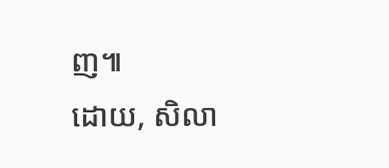ញ៕
ដោយ, សិលា